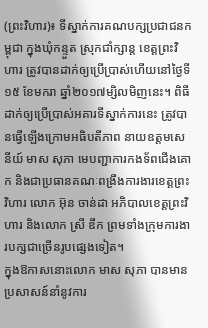(ព្រះវិហារ)៖ ទីស្នាក់ការគណបក្សប្រជាជនកម្ពុជា ក្នុងឃុំកន្ទួត ស្រុកជាំក្សាន្ត ខេត្តព្រះវិហារ ត្រូវបានដាក់ឲ្យប្រើប្រាស់ហើយនៅថ្ងៃទី១៥ ខែមករា ឆ្នាំ២០១៧ម្សិលមិញនេះ។ ពិធីដាក់ឲ្យប្រើប្រាស់អគារទីស្នាក់ការនេះ ត្រូវបានធ្វើឡើងក្រោមអធិបតីភាព នាយឧត្តមសេនីយ៍ មាស សុភា មេបញ្ជាការកងទ័ពជើងគោក និងជាប្រធានគណៈពង្រឹងការងារខេត្តព្រះវិហារ លោក អ៊ុន ចាន់ដា អភិបាលខេត្តព្រះវិហារ និងលោក ស្រី ឌឹក ព្រមទាំងក្រុមការងារបក្សជាច្រើនរូបផ្សេងទៀត។
ក្នុងឱកាសនោះលោក មាស សុភា បានមានប្រសាសន៍នាំនូវការ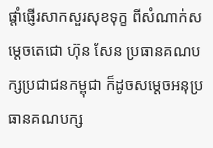ផ្តាំផ្ញើរសាកសួរសុខទុក្ខ ពីសំណាក់សម្តេចតេជោ ហ៊ុន សែន ប្រធានគណបក្សប្រជាជនកម្ពុជា ក៏ដូចសម្តេចអនុប្រធានគណបក្ស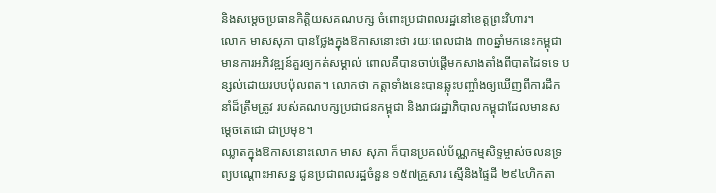និងសម្តេចប្រធានកិត្តិយសគណបក្ស ចំពោះប្រជាពលរដ្ឋនៅខេត្តព្រះវិហារ។
លោក មាសសុភា បានថ្លែងក្នុងឱកាសនោះថា រយៈពេលជាង ៣០ឆ្នាំមកនេះកម្ពុជាមានការអភិវឌ្ឍន៍គួរឲ្យកត់សម្គាល់ ពោលគឺបានចាប់ផ្តើមកសាងតាំងពីបាតដៃទទេ បន្សល់ដោយរបបប៉ុលពត។ លោកថា កត្តាទាំងនេះបានឆ្លុះបញ្ចាំងឲ្យឃើញពីការដឹកនាំដ៏ត្រឹមត្រូវ របស់គណបក្សប្រជាជនកម្ពុជា និងរាជរដ្ឋាភិបាលកម្ពុជាដែលមានសម្តេចតេជោ ជាប្រមុខ។
ឈ្លាតក្នុងឱកាសនោះលោក មាស សុភា ក៏បានប្រគល់ប័ណ្ណកម្មសិទ្ទម្ចាស់ចលនទ្រព្យបណ្តោះអាសន្ន ជូនប្រជាពលរដ្ឋចំនួន ១៥៧គ្រួសារ ស្មើនិងផ្ទៃដី ២៩៤ហិកតា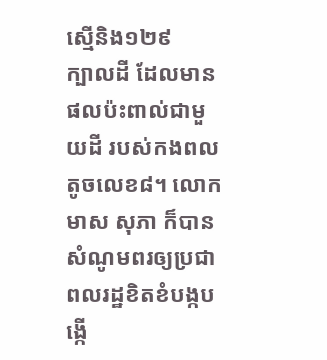ស្មើនិង១២៩
ក្បាលដី ដែលមានផលប៉ះពាល់ជាមួយដី របស់កងពលតូចលេខ៨។ លោក មាស សុភា ក៏បានសំណូមពរឲ្យប្រជាពលរដ្ឋខិតខំបង្កបង្កើ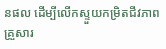នផល ដើម្បីលើកស្ទួយកម្រិតជីវភាពគ្រួសារ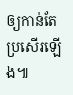ឲ្យកាន់តែប្រសើរឡើង៕